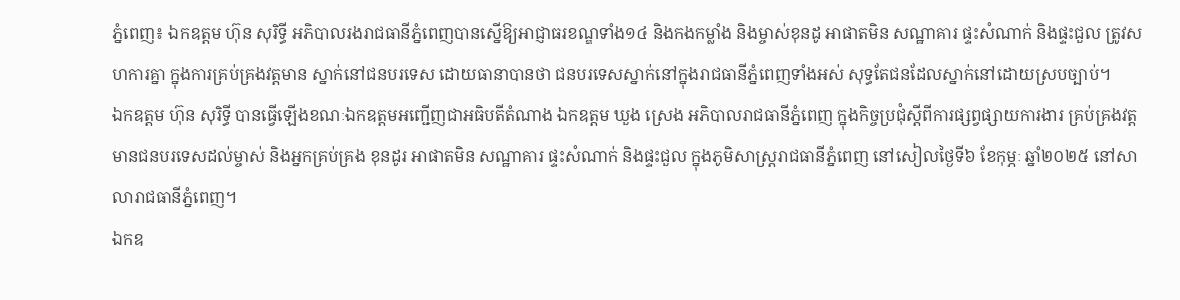ភ្នំពេញ៖ ឯកឧត្ដម ហ៊ុន សុរិទ្ធី អភិបាលរងរាជធានីភ្នំពេញបានស្នើឱ្យអាជ្ញាធរខណ្ឌទាំង១៤ និងកងកម្លាំង និងម្ចាស់ខុនដូ អាផាតមិន សណ្ឋាគារ ផ្ទះសំណាក់ និងផ្ទះជួល ត្រូវសហការគ្នា ក្នុងការគ្រប់គ្រងវត្តមាន ស្នាក់នៅជនបរទេស ដោយធានាបានថា ជនបរទេសស្នាក់នៅក្នុងរាជធានីភ្នំពេញទាំងអស់ សុទ្ធតែជនដែលស្នាក់នៅដោយស្របច្បាប់។
ឯកឧត្ដម ហ៊ុន សុរិទ្ធី បានធ្វើឡើងខណៈឯកឧត្ដមអញ្ជើញជាអធិបតីតំណាង ឯកឧត្ដម ឃួង ស្រេង អភិបាលរាជធានីភ្នំពេញ ក្នុងកិច្ចប្រជុំស្តីពីការផ្សព្វផ្សាយការងារ គ្រប់គ្រងវត្តមានជនបរទេសដល់ម្ចាស់ និងអ្នកគ្រប់គ្រង ខុនដូរ អាផាតមិន សណ្ឋាគារ ផ្ទះសំណាក់ និងផ្ទះជួល ក្នុងភូមិសាស្រ្តរាជធានីភ្នំពេញ នៅសៀលថ្ងៃទី៦ ខែកុម្ភៈ ឆ្នាំ២០២៥ នៅសាលារាជធានីភ្នំពេញ។
ឯកឧ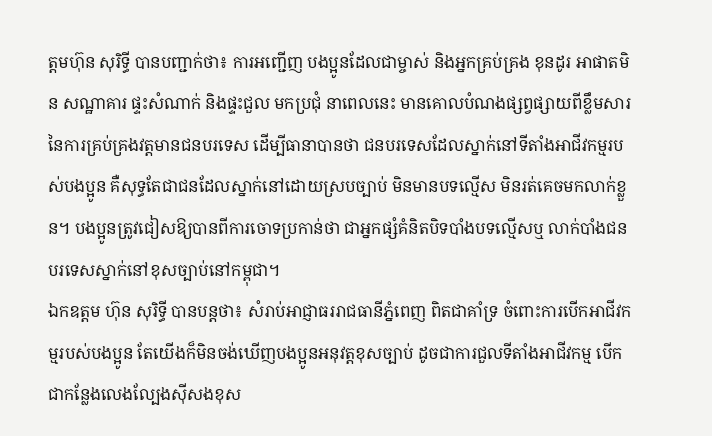ត្ដមហ៊ុន សុរិទ្ធី បានបញ្ជាក់ថា៖ ការអញ្ជើញ បងប្អូនដែលជាម្ចាស់ និងអ្នកគ្រប់គ្រង ខុនដូរ អាផាតមិន សណ្ឋាគារ ផ្ទះសំណាក់ និងផ្ទះជួល មកប្រជុំ នាពេលនេះ មានគោលបំណងផ្សព្វផ្សាយពីខ្លឹមសារនៃការគ្រប់គ្រងវត្តមានជនបរទេស ដើម្បីធានាបានថា ជនបរទេសដែលស្នាក់នៅទីតាំងអាជីវកម្មរបស់បងប្អូន គឺសុទ្ធតែជាជនដែលស្នាក់នៅដោយស្របច្បាប់ មិនមានបទល្មើស មិនរត់គេចមកលាក់ខ្លួន។ បងប្អូនត្រូវជៀសឱ្យបានពីការចោទប្រកាន់ថា ជាអ្នកផ្សំគំនិតបិទបាំងបទល្មើសឬ លាក់បាំងជនបរទេសស្នាក់នៅខុសច្បាប់នៅកម្ពុជា។
ឯកឧត្ដម ហ៊ុន សុរិទ្ធី បានបន្ដថា៖ សំរាប់អាជ្ញាធររាជធានីភ្នំពេញ ពិតជាគាំទ្រ ចំពោះការបើកអាជីវកម្មរបស់បងប្អូន តែយើងក៏មិនចង់ឃើញបងប្អូនអនុវត្តខុសច្បាប់ ដូចជាការជួលទីតាំងអាជីវកម្ម បើកជាកន្លែងលេងល្បែងស៊ីសងខុស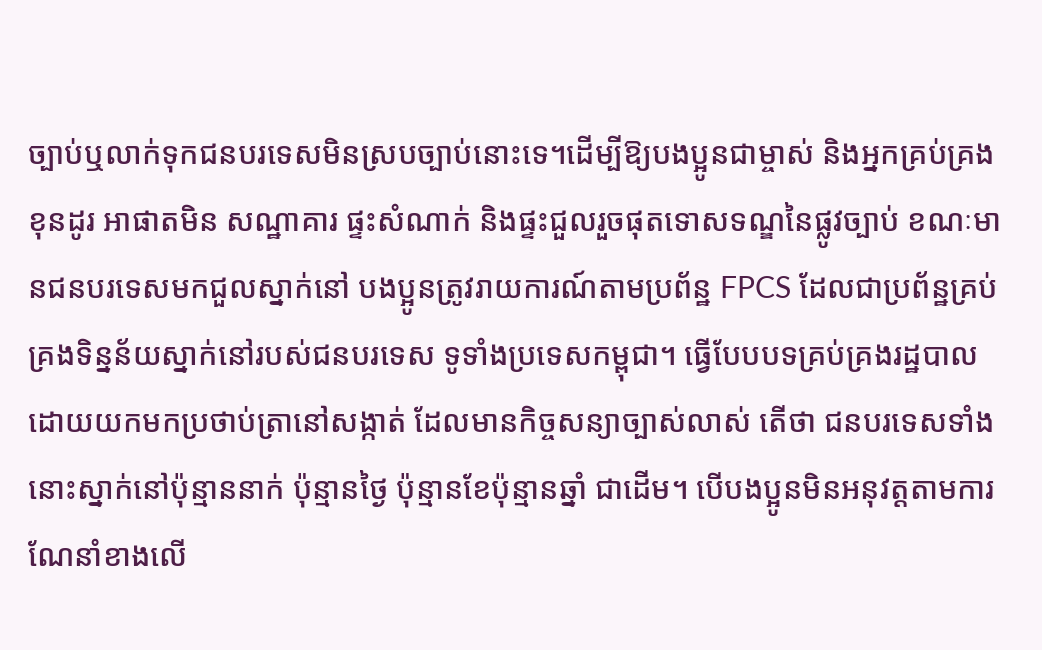ច្បាប់ឬលាក់ទុកជនបរទេសមិនស្របច្បាប់នោះទេ។ដើម្បីឱ្យបងប្អូនជាម្ចាស់ និងអ្នកគ្រប់គ្រង ខុនដូរ អាផាតមិន សណ្ឋាគារ ផ្ទះសំណាក់ និងផ្ទះជួលរួចផុតទោសទណ្ឌនៃផ្លូវច្បាប់ ខណៈមានជនបរទេសមកជួលស្នាក់នៅ បងប្អូនត្រូវរាយការណ៍តាមប្រព័ន្ឋ FPCS ដែលជាប្រព័ន្ឋគ្រប់គ្រងទិន្នន័យស្នាក់នៅរបស់ជនបរទេស ទូទាំងប្រទេសកម្ពុជា។ ធ្វើបែបបទគ្រប់គ្រងរដ្ឋបាល ដោយយកមកប្រថាប់ត្រានៅសង្កាត់ ដែលមានកិច្ចសន្យាច្បាស់លាស់ តើថា ជនបរទេសទាំងនោះស្នាក់នៅប៉ុន្មាននាក់ ប៉ុន្មានថ្ងៃ ប៉ុន្មានខែប៉ុន្មានឆ្នាំ ជាដើម។ បើបងប្អូនមិនអនុវត្តតាមការណែនាំខាងលើ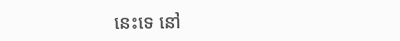នេះទេ នៅ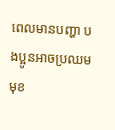ពេលមានបញ្ហា បងប្អូនអាចប្រឈមមុខ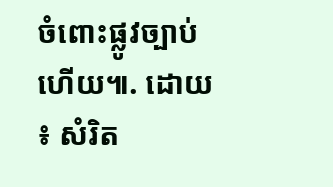ចំពោះផ្លូវច្បាប់ហើយ៕. ដោយ ៖ សំរិត